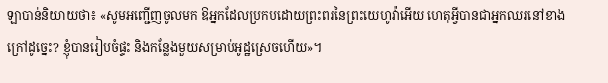ឡាបាន់និយាយថា៖ «សូមអញ្ជើញចូលមក ឱអ្នកដែលប្រកបដោយព្រះពរនៃព្រះយេហូវ៉ាអើយ ហេតុអ្វីបានជាអ្នកឈរនៅខាងក្រៅដូច្នេះ? ខ្ញុំបានរៀបចំផ្ទះ និងកន្លែងមួយសម្រាប់អូដ្ឋស្រេចហើយ»។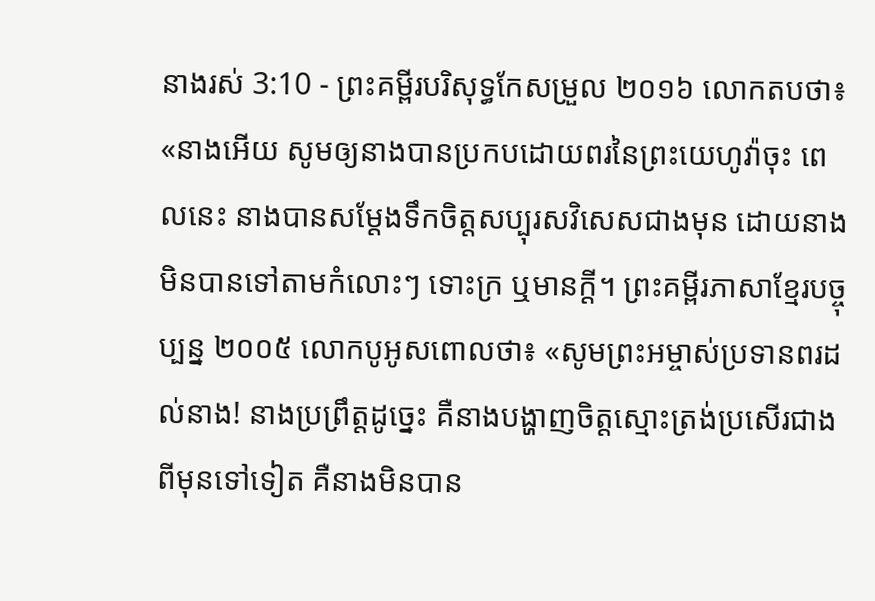នាងរស់ 3:10 - ព្រះគម្ពីរបរិសុទ្ធកែសម្រួល ២០១៦ លោកតបថា៖ «នាងអើយ សូមឲ្យនាងបានប្រកបដោយពរនៃព្រះយេហូវ៉ាចុះ ពេលនេះ នាងបានសម្ដែងទឹកចិត្តសប្បុរសវិសេសជាងមុន ដោយនាងមិនបានទៅតាមកំលោះៗ ទោះក្រ ឬមានក្ដី។ ព្រះគម្ពីរភាសាខ្មែរបច្ចុប្បន្ន ២០០៥ លោកបូអូសពោលថា៖ «សូមព្រះអម្ចាស់ប្រទានពរដល់នាង! នាងប្រព្រឹត្តដូច្នេះ គឺនាងបង្ហាញចិត្តស្មោះត្រង់ប្រសើរជាងពីមុនទៅទៀត គឺនាងមិនបាន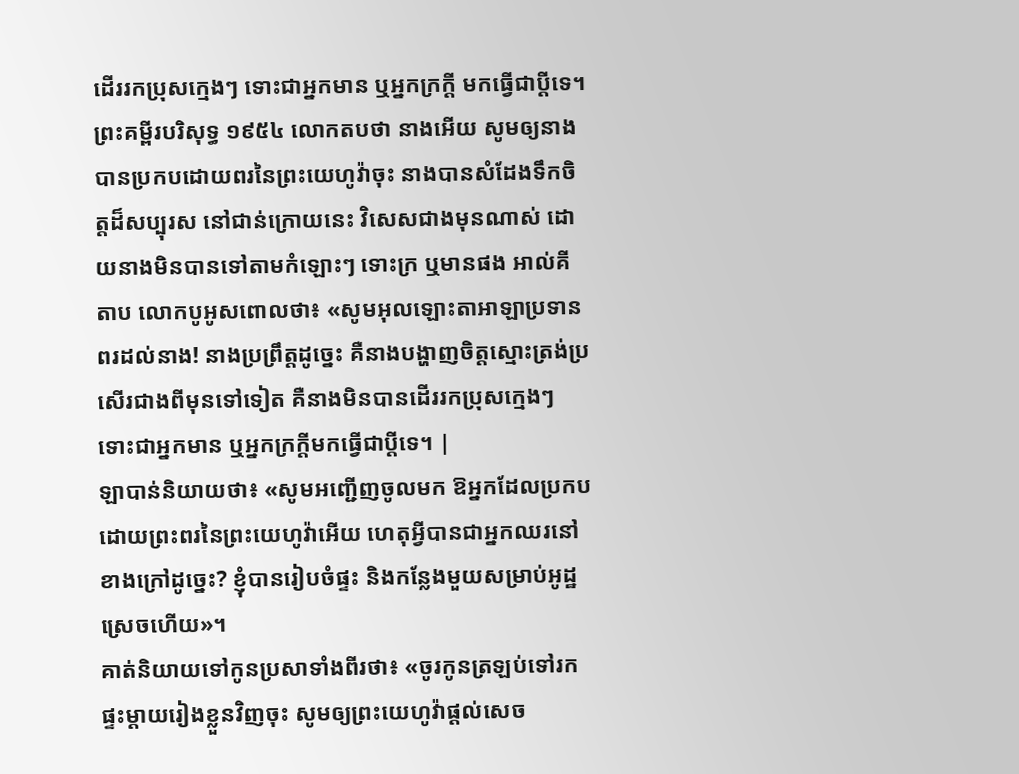ដើររកប្រុសក្មេងៗ ទោះជាអ្នកមាន ឬអ្នកក្រក្ដី មកធ្វើជាប្ដីទេ។ ព្រះគម្ពីរបរិសុទ្ធ ១៩៥៤ លោកតបថា នាងអើយ សូមឲ្យនាងបានប្រកបដោយពរនៃព្រះយេហូវ៉ាចុះ នាងបានសំដែងទឹកចិត្តដ៏សប្បុរស នៅជាន់ក្រោយនេះ វិសេសជាងមុនណាស់ ដោយនាងមិនបានទៅតាមកំឡោះៗ ទោះក្រ ឬមានផង អាល់គីតាប លោកបូអូសពោលថា៖ «សូមអុលឡោះតាអាឡាប្រទានពរដល់នាង! នាងប្រព្រឹត្តដូច្នេះ គឺនាងបង្ហាញចិត្តស្មោះត្រង់ប្រសើរជាងពីមុនទៅទៀត គឺនាងមិនបានដើររកប្រុសក្មេងៗ ទោះជាអ្នកមាន ឬអ្នកក្រក្តីមកធ្វើជាប្ដីទេ។ |
ឡាបាន់និយាយថា៖ «សូមអញ្ជើញចូលមក ឱអ្នកដែលប្រកបដោយព្រះពរនៃព្រះយេហូវ៉ាអើយ ហេតុអ្វីបានជាអ្នកឈរនៅខាងក្រៅដូច្នេះ? ខ្ញុំបានរៀបចំផ្ទះ និងកន្លែងមួយសម្រាប់អូដ្ឋស្រេចហើយ»។
គាត់និយាយទៅកូនប្រសាទាំងពីរថា៖ «ចូរកូនត្រឡប់ទៅរកផ្ទះម្តាយរៀងខ្លួនវិញចុះ សូមឲ្យព្រះយេហូវ៉ាផ្តល់សេច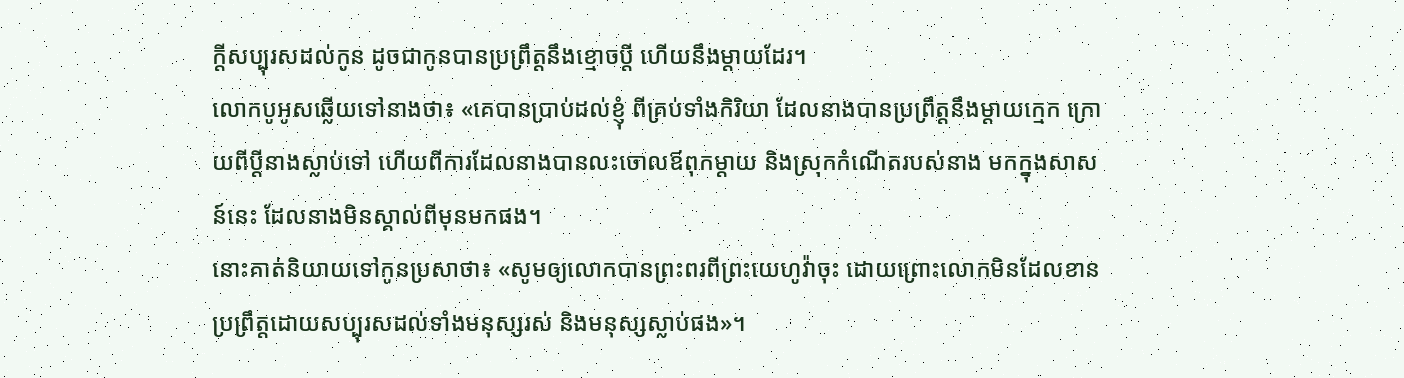ក្ដីសប្បុរសដល់កូន ដូចជាកូនបានប្រព្រឹត្តនឹងខ្មោចប្តី ហើយនឹងម្តាយដែរ។
លោកបូអូសឆ្លើយទៅនាងថា៖ «គេបានប្រាប់ដល់ខ្ញុំ ពីគ្រប់ទាំងកិរិយា ដែលនាងបានប្រព្រឹត្តនឹងម្តាយក្មេក ក្រោយពីប្តីនាងស្លាប់ទៅ ហើយពីការដែលនាងបានលះចោលឪពុកម្តាយ និងស្រុកកំណើតរបស់នាង មកក្នុងសាសន៍នេះ ដែលនាងមិនស្គាល់ពីមុនមកផង។
នោះគាត់និយាយទៅកូនប្រសាថា៖ «សូមឲ្យលោកបានព្រះពរពីព្រះយេហូវ៉ាចុះ ដោយព្រោះលោកមិនដែលខានប្រព្រឹត្តដោយសប្បុរសដល់ទាំងមនុស្សរស់ និងមនុស្សស្លាប់ផង»។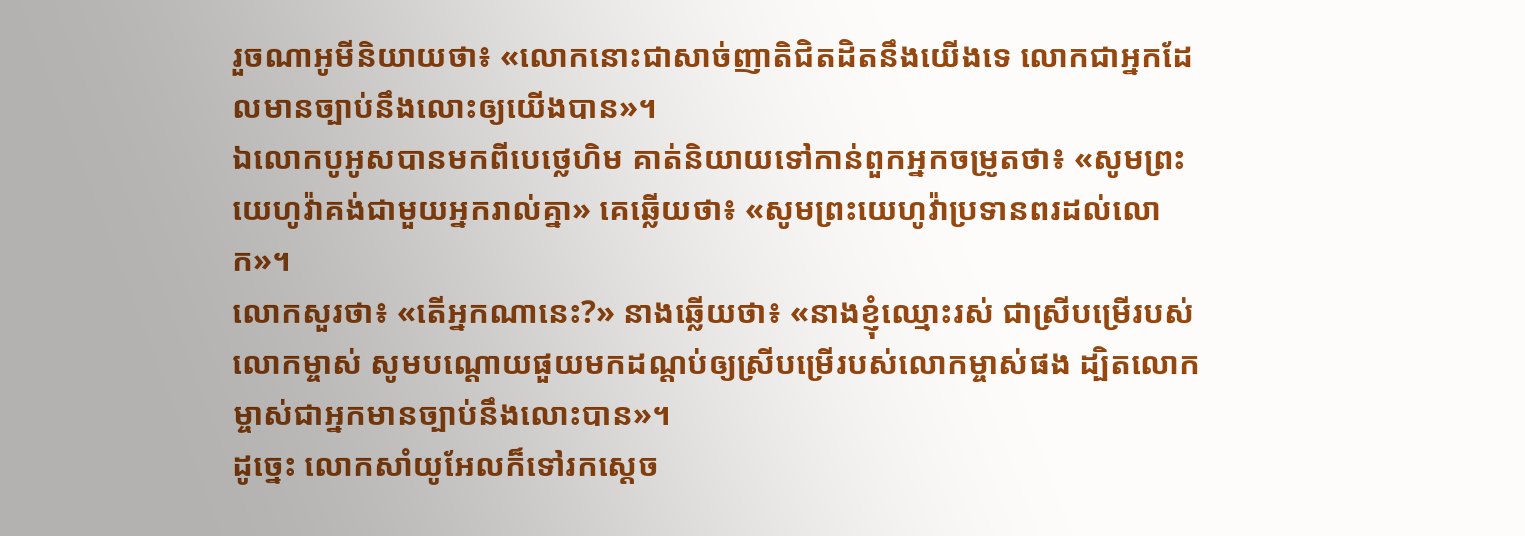រួចណាអូមីនិយាយថា៖ «លោកនោះជាសាច់ញាតិជិតដិតនឹងយើងទេ លោកជាអ្នកដែលមានច្បាប់នឹងលោះឲ្យយើងបាន»។
ឯលោកបូអូសបានមកពីបេថ្លេហិម គាត់និយាយទៅកាន់ពួកអ្នកចម្រូតថា៖ «សូមព្រះយេហូវ៉ាគង់ជាមួយអ្នករាល់គ្នា» គេឆ្លើយថា៖ «សូមព្រះយេហូវ៉ាប្រទានពរដល់លោក»។
លោកសួរថា៖ «តើអ្នកណានេះ?» នាងឆ្លើយថា៖ «នាងខ្ញុំឈ្មោះរស់ ជាស្រីបម្រើរបស់លោកម្ចាស់ សូមបណ្តោយផួយមកដណ្តប់ឲ្យស្រីបម្រើរបស់លោកម្ចាស់ផង ដ្បិតលោកម្ចាស់ជាអ្នកមានច្បាប់នឹងលោះបាន»។
ដូច្នេះ លោកសាំយូអែលក៏ទៅរកស្ដេច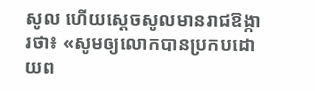សូល ហើយស្ដេចសូលមានរាជឱង្ការថា៖ «សូមឲ្យលោកបានប្រកបដោយព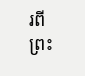រពីព្រះ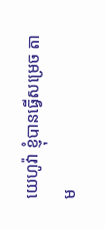យេហូវ៉ា ខ្ញុំបានធ្វើសម្រេច តាម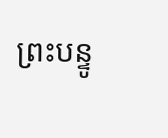ព្រះបន្ទូ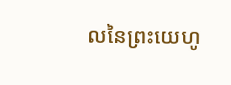លនៃព្រះយេហូ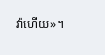វ៉ាហើយ»។